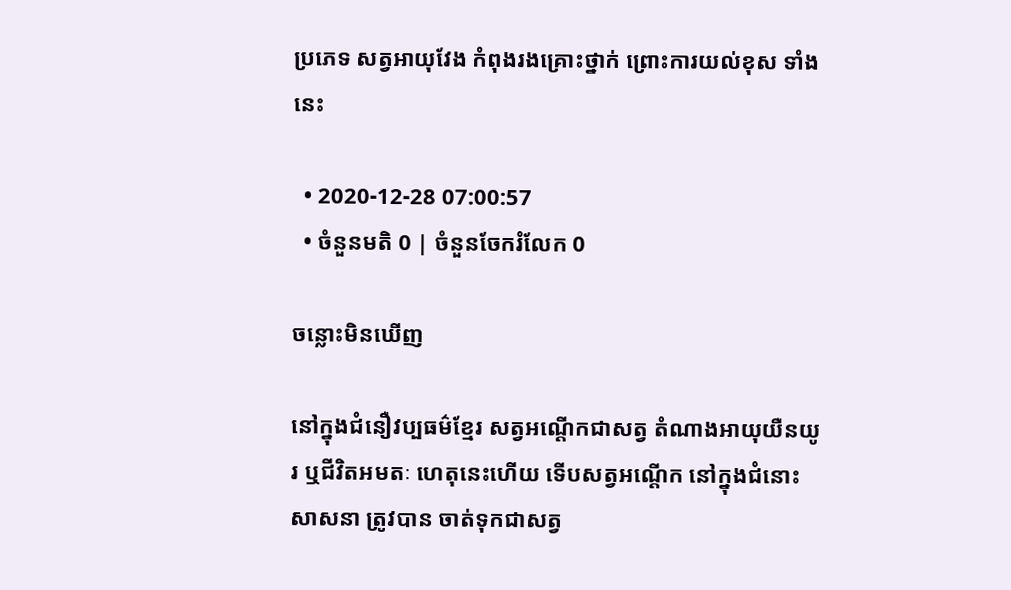ប្រភេទ សត្វអាយុវែង កំពុងរងគ្រោះថ្នាក់ ព្រោះការយល់ខុស ទាំងនេះ

  • 2020-12-28 07:00:57
  • ចំនួនមតិ 0 | ចំនួនចែករំលែក 0

ចន្លោះមិនឃើញ

នៅក្នុងជំនឿវប្បធម៌ខ្មែរ សត្វអណ្តើកជាសត្វ តំណាងអាយុយឺនយូរ ឬជីវិតអមតៈ ហេតុនេះហើយ ទើបសត្វអណ្តើក នៅក្នុងជំនោះសាសនា ត្រូវបាន ចាត់ទុកជាសត្វ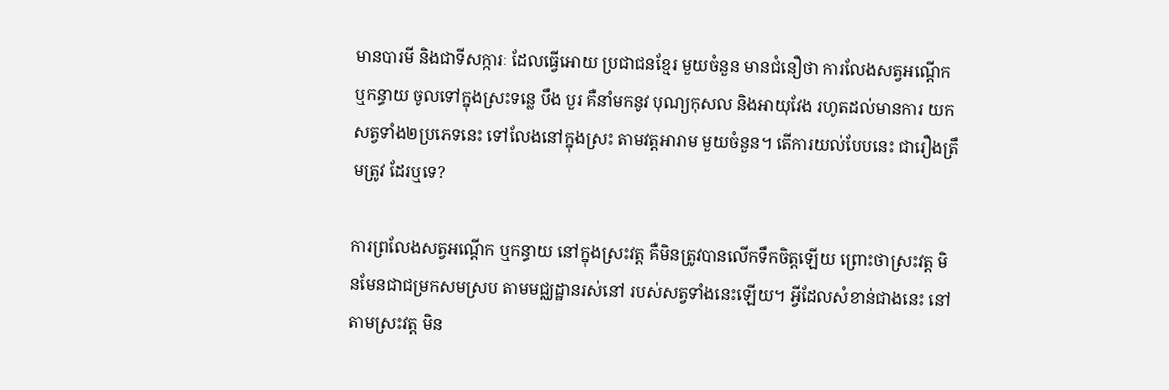មានបារមី និងជាទីសក្ការៈ ដែលធ្វើអោយ ប្រជាជនខ្មែរ មួយចំនួន មានជំនឿថា ការលែងសត្វអណ្តើក ឬកន្ធាយ ចូលទៅក្នុងស្រះទន្លេ បឹង បួរ គឺនាំមកនូវ បុណ្យកុសល និងអាយុវែង រហូតដល់មានការ យកសត្វទាំង២ប្រភេទនេះ ទៅលែងនៅក្នុងស្រះ តាមវត្តអារាម មួយចំនួន។ តើការយល់បែបនេះ ជារឿងត្រឹមត្រូវ ដែរឬទេ?

ការព្រលែងសត្វអណ្តើក ឬកន្ធាយ នៅក្នុងស្រះវត្ត គឺមិនត្រូវបានលើកទឹកចិត្តឡើយ ព្រោះថាស្រះវត្ត មិនមែនជាជម្រកសមស្រប តាមមជ្ឈដ្ឋានរស់នៅ របស់សត្វទាំងនេះឡើយ។ អ្វីដែលសំខាន់ជាងនេះ នៅតាមស្រះវត្ត មិន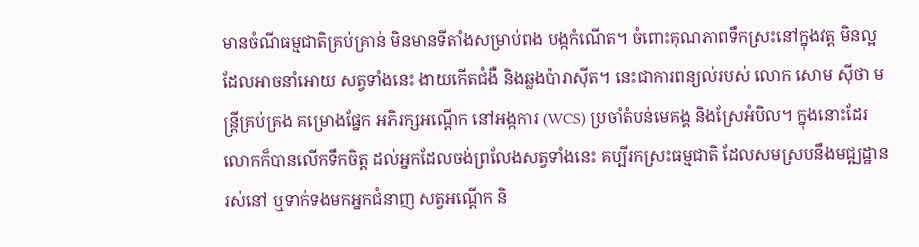មានចំណីធម្មជាតិគ្រប់គ្រាន់ មិនមានទីតាំងសម្រាប់ពង បង្កកំណើត។ ចំពោះគុណភាពទឹកស្រះនៅក្នុងវត្ត មិនល្អ ដែលអាចនាំអោយ សត្វទាំងនេះ ងាយកើតជំងឺ និងឆ្លងប៉ារាស៊ីត។ នេះជាការពន្យល់របស់ លោក សោម ស៊ីថា មន្ត្រីគ្រប់គ្រង គម្រោងផ្នែក អភិរក្សអណ្តើក នៅអង្កការ (WCS) ប្រចាំតំបន់មេគង្គ និងស្រែអំបិល។ ក្នុងនោះដែរ លោកក៏បានលើកទឹកចិត្ត ដល់អ្នកដែលចង់ព្រលែងសត្វទាំងនេះ គប្បីរកស្រះធម្មជាតិ ដែលសមស្របនឹងមជ្ឍដ្ឋានរស់នៅ ឬទាក់ទងមកអ្នកជំនាញ សត្វអណ្តើក និ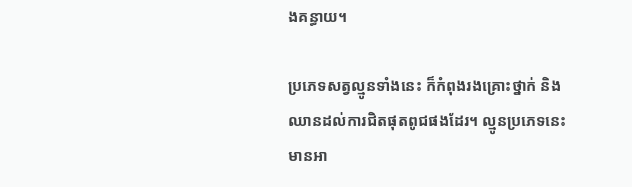ងគន្ធាយ។

ប្រភេទសត្វល្មូនទាំងនេះ ក៏កំពុងរងគ្រោះថ្នាក់ និងឈានដល់ការជិតផុតពូជផងដែរ។ ល្មូនប្រភេទនេះ មានអា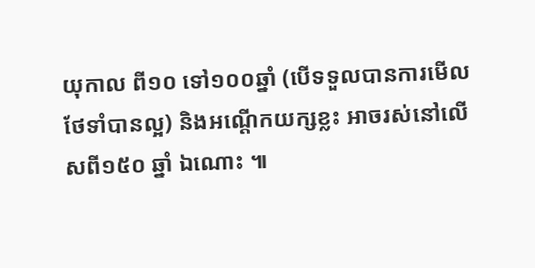យុកាល ពី១០ ទៅ១០០ឆ្នាំ (បើទទួលបានការមើលថែទាំបានល្អ) និងអណ្តើកយក្សខ្លះ អាចរស់នៅលើសពី១៥០ ឆ្នាំ ឯណោះ ៕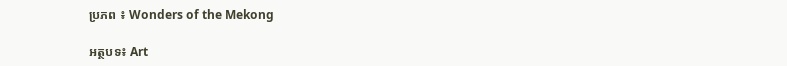ប្រភព ៖ Wonders of the Mekong

អត្ថបទ៖ Art